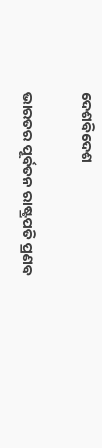ଦେଶବିଦେଶ

ଭାରତର ପୂର୍ବତନ ରାଷ୍ଟ୍ରପତି ପ୍ରଣବ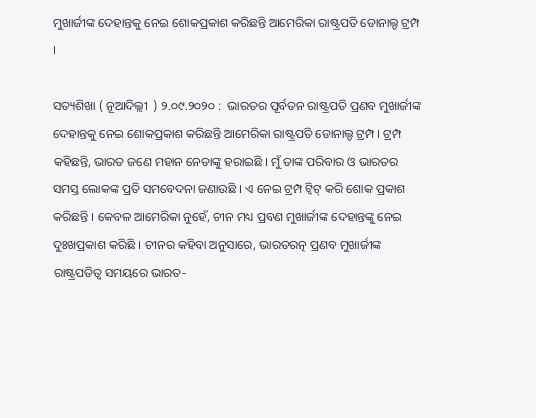ମୁଖାର୍ଜୀଙ୍କ ଦେହାନ୍ତକୁ ନେଇ ଶୋକପ୍ରକାଶ କରିଛନ୍ତି ଆମେରିକା ରାଷ୍ଟ୍ରପତି ଡୋନାଲ୍ଡ ଟ୍ରମ୍ପ ।

ସତ୍ୟଶିଖା ( ନୂଆଦିଲ୍ଲୀ  ) ୨.୦୯.୨୦୨୦ :  ଭାରତର ପୂର୍ବତନ ରାଷ୍ଟ୍ରପତି ପ୍ରଣବ ମୁଖାର୍ଜୀଙ୍କ ଦେହାନ୍ତକୁ ନେଇ ଶୋକପ୍ରକାଶ କରିଛନ୍ତି ଆମେରିକା ରାଷ୍ଟ୍ରପତି ଡୋନାଲ୍ଡ ଟ୍ରମ୍ପ । ଟ୍ରମ୍ପ କହିଛନ୍ତି, ଭାରତ ଜଣେ ମହାନ ନେତାଙ୍କୁ ହରାଇଛି । ମୁଁ ତାଙ୍କ ପରିବାର ଓ ଭାରତର ସମସ୍ତ ଲୋକଙ୍କ ପ୍ରତି ସମବେଦନା ଜଣାଉଛି । ଏ ନେଇ ଟ୍ରମ୍ପ ଟ୍ୱିଟ୍ କରି ଶୋକ ପ୍ରକାଶ କରିଛନ୍ତି । କେବଳ ଆମେରିକା ନୁହେଁ, ଚୀନ ମଧ୍ୟ ପ୍ରବଣ ମୁଖାର୍ଜୀଙ୍କ ଦେହାନ୍ତଙ୍କୁ ନେଇ ଦୁଃଖପ୍ରକାଶ କରିଛି । ଚୀନର କହିବା ଅନୁସାରେ, ଭାରତରତ୍ନ ପ୍ରଣବ ମୁଖାର୍ଜୀଙ୍କ ରାଷ୍ଟ୍ରପତିତ୍ୱ ସମୟରେ ଭାରତ-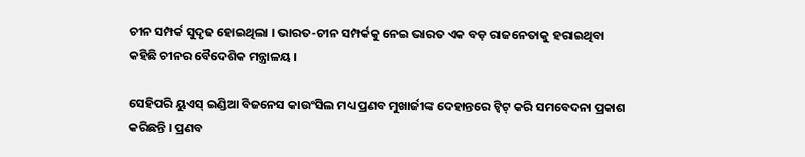ଚୀନ ସମ୍ପର୍କ ସୁଦୃଢ ହୋଇଥିଲା । ଭାରତ-ଚୀନ ସମ୍ପର୍କକୁ ନେଇ ଭାରତ ଏକ ବଡ଼ ରାଜନେତାକୁ ହରାଇଥିବା କହିଛି ଚୀନର ବୈଦେଶିକ ମନ୍ତ୍ରାଳୟ ।

ସେହିପରି ୟୁଏସ୍ ଇଣ୍ଡିଆ ବିଜନେସ କାଉଂସିଲ ମଧ୍ୟ ପ୍ରଣବ ମୁଖାର୍ଜୀଙ୍କ ଦେହାନ୍ତରେ ଟ୍ୱିଟ୍ କରି ସମବେଦନା ପ୍ରକାଶ କରିଛନ୍ତି । ପ୍ରଣବ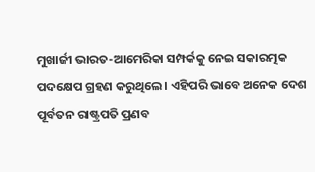ମୁଖାର୍ଜୀ ଭାରତ-ଆମେରିକା ସମ୍ପର୍କକୁ ନେଇ ସକାରତ୍ମକ ପଦକ୍ଷେପ ଗ୍ରହଣ କରୁଥିଲେ । ଏହିପରି ଭାବେ ଅନେକ ଦେଶ ପୂର୍ବତନ ରାଷ୍ଟ୍ରପତି ପ୍ରଣବ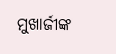ମୁଖାର୍ଜୀଙ୍କ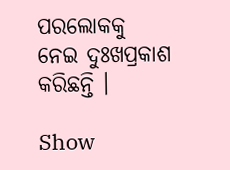ପରଲୋକକୁ ନେଇ ଦୁଃଖପ୍ରକାଶ କରିଛନ୍ତି ।

Show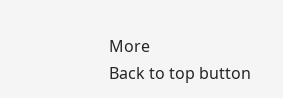More
Back to top button